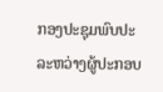ກອງປະຊຸມພົບປະລະຫວ່າງຜູ້ປະກອບ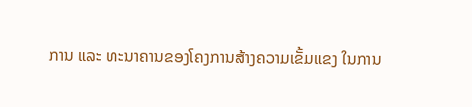ການ ແລະ ທະນາຄານຂອງໂຄງການສ້າງຄວາມເຂັ້ມແຂງ ໃນການ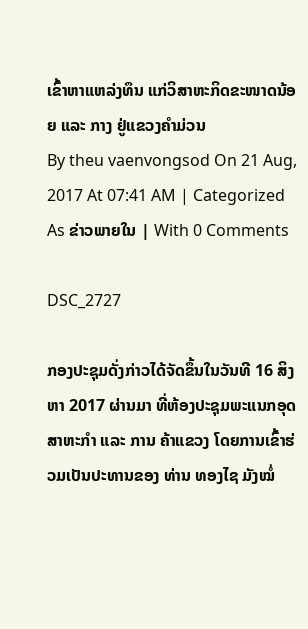ເຂົ້າຫາແຫລ່ງທຶນ ແກ່ວິສາຫະກິດຂະໜາດນ້ອຍ ແລະ ກາງ ຢູ່ແຂວງຄຳມ່ວນ
By theu vaenvongsod On 21 Aug, 2017 At 07:41 AM | Categorized As ຂ່າວພາຍໃນ | With 0 Comments

DSC_2727

ກອງປະຊຸມດັ່ງກ່າວໄດ້ຈັດຂຶ້ນໃນວັນທີ 16 ສິງຫາ 2017 ຜ່ານມາ ທີ່ຫ້ອງປະຊຸມພະແນກອຸດສາຫະກຳ ແລະ ການ ຄ້າແຂວງ ໂດຍການເຂົ້າຮ່ວມເປັນປະທານຂອງ ທ່ານ ທອງໄຊ ມັງໝໍ່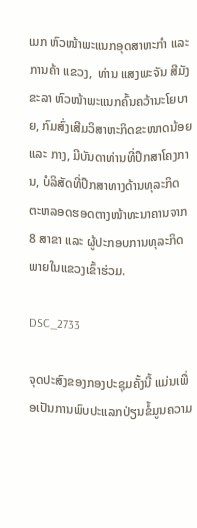ເມກ ຫົວໜ້າພະແນກອຸດສາຫະກຳ ແລະ ການຄ້າ ແຂວງ,  ທ່ານ ແສງພະຈັນ ສີມັງຂະລາ ຫົວໜ້າພະແນກຄົ້ນຄວ້ານະໂຍບາຍ, ກົມສົ່ງເສີມວິສາຫະກິດຂະໜາດນ້ອຍ ແລະ ກາງ, ມີບັນດາທ່ານທີ່ປຶກສາໂຄງການ, ບໍລິສັດທີ່ປຶກສາທາງດ້ານທຸລະກິດ ຕະຫລອດຮອດຕາງໜ້າທະນາຄານຈາກ 8 ສາຂາ ແລະ ຜູ້ປະກອບການທຸລະກິດ ພາຍໃນແຂວງເຂົ້າຮ່ວມ.

DSC_2733

ຈຸດປະສົງຂອງກອງປະຊຸມຄັ້ງນີ້ ແມ່ນເພື່ອເປັນການພົບປະແລກປ່ຽນຂໍ້ມູນຄວາມ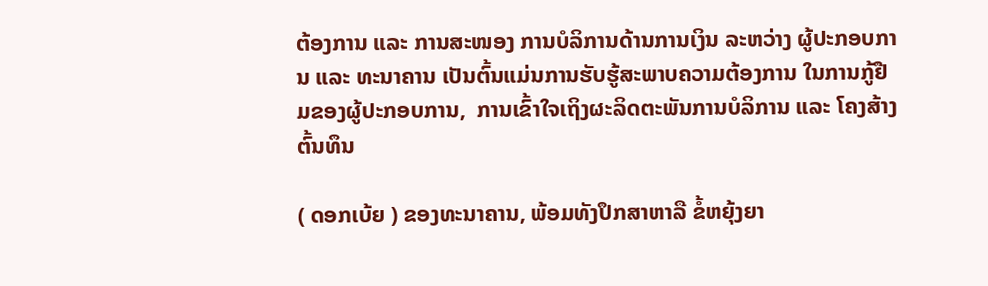ຕ້ອງການ ແລະ ການສະໜອງ ການບໍລິການດ້ານການເງິນ ລະຫວ່າງ ຜູ້ປະກອບການ ແລະ ທະນາຄານ ເປັນຕົ້ນແມ່ນການຮັບຮູ້ສະພາບຄວາມຕ້ອງການ ໃນການກູ້ຢືມຂອງຜູ້ປະກອບການ,  ການເຂົ້າໃຈເຖິງຜະລິດຕະພັນການບໍລິການ ແລະ ໂຄງສ້າງຕົ້ນທຶນ

( ດອກເບ້ຍ ) ຂອງທະນາຄານ, ພ້ອມທັງປຶກສາຫາລື ຂໍ້ຫຍຸ້ງຍາ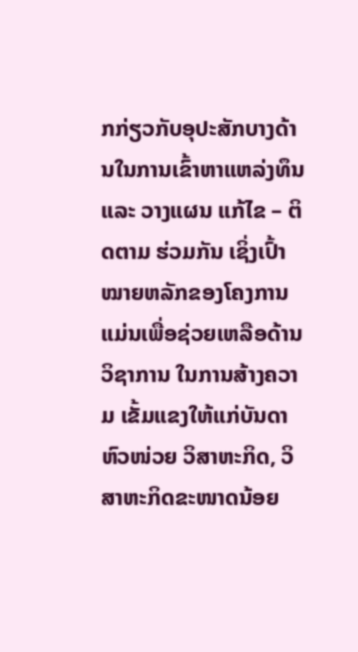ກກ່ຽວກັບອຸປະສັກບາງດ້ານໃນການເຂົ້າຫາແຫລ່ງທຶນ ແລະ ວາງແຜນ ແກ້ໄຂ – ຕິດຕາມ ຮ່ວມກັນ ເຊິ່ງເປົ້າໝາຍຫລັກຂອງໂຄງການແມ່ນເພື່ອຊ່ວຍເຫລືອດ້ານວິຊາການ ໃນການສ້າງຄວາມ ເຂັ້ມແຂງໃຫ້ແກ່ບັນດາຫົວໜ່ວຍ ວິສາຫະກິດ, ວິສາຫະກິດຂະໜາດນ້ອຍ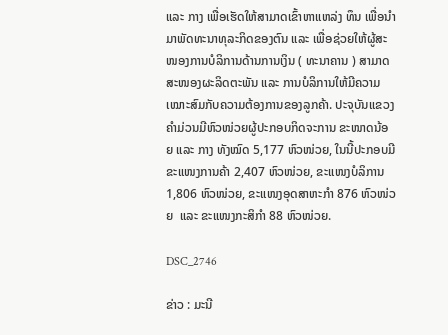ແລະ ກາງ ເພື່ອເຮັດໃຫ້ສາມາດເຂົ້າຫາແຫລ່ງ ທຶນ ເພື່ອນຳມາພັດທະນາທຸລະກິດຂອງຕົນ ແລະ ເພື່ອຊ່ວຍໃຫ້ຜູ້ສະໜອງການບໍລິການດ້ານການເງິນ ( ທະນາຄານ ) ສາມາດສະໜອງຜະລິດຕະພັນ ແລະ ການບໍລິການໃຫ້ມີຄວາມເໝາະສົມກັບຄວາມຕ້ອງການຂອງລູກຄ້າ. ປະຈຸບັນແຂວງ ຄຳມ່ວນມີຫົວໜ່ວຍຜູ້ປະກອບກິດຈະການ ຂະໜາດນ້ອຍ ແລະ ກາງ ທັງໝົດ 5,177 ຫົວໜ່ວຍ, ໃນນີ້ປະກອບມີຂະແໜງການຄ້າ 2,407 ຫົວໜ່ວຍ, ຂະແໜງບໍລິການ 1,806 ຫົວໜ່ວຍ, ຂະແໜງອຸດສາຫະກຳ 876 ຫົວໜ່ວຍ  ແລະ ຂະແໜງກະສິກຳ 88 ຫົວໜ່ວຍ.

DSC_2746

ຂ່າວ : ມະນີ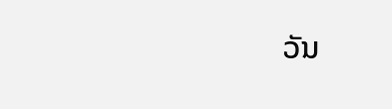ວັນ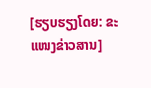[ຮຽບຮຽງໂດຍ: ຂະແໜງຂ່າວສານ]